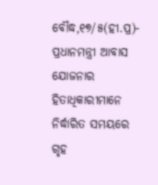ବୌଦ୍ଧ,୧୭/୫(ହୀ.ପ୍ର)- ପ୍ରଧାନମନ୍ତ୍ରୀ ଆବାସ ଯୋଜନାର ହିତାଧିକାରୀମାନେ ନିର୍ଦ୍ଧାରିତ ସମୟରେ ଗୃହ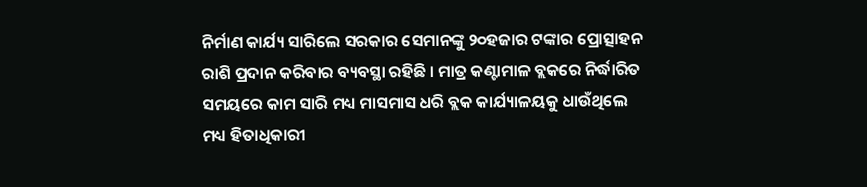ନିର୍ମାଣ କାର୍ଯ୍ୟ ସାରିଲେ ସରକାର ସେମାନଙ୍କୁ ୨୦ହଜାର ଟଙ୍କାର ପ୍ରୋତ୍ସାହନ ରାଶି ପ୍ରଦାନ କରିବାର ବ୍ୟବସ୍ଥା ରହିଛି । ମାତ୍ର କଣ୍ଟାମାଳ ବ୍ଲକରେ ନିର୍ଦ୍ଧାରିତ ସମୟରେ କାମ ସାରି ମଧ୍ୟ ମାସମାସ ଧରି ବ୍ଲକ କାର୍ଯ୍ୟାଳୟକୁ ଧାଉଁଥିଲେ ମଧ୍ୟ ହିତାଧିକାରୀ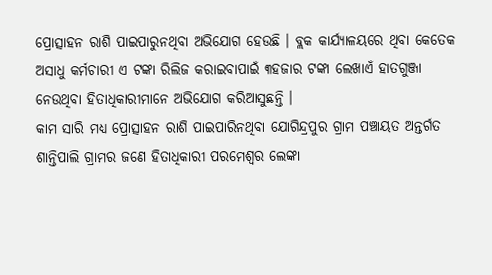ପ୍ରୋତ୍ସାହନ ରାଶି ପାଇପାରୁନଥିବା ଅଭିଯୋଗ ହେଉଛି । ବ୍ଲକ କାର୍ଯ୍ୟାଳୟରେ ଥିବା କେତେକ ଅସାଧୁ କର୍ମଚାରୀ ଏ ଟଙ୍କା ରିଲିଜ କରାଇବାପାଇଁ ୩ହଜାର ଟଙ୍କା ଲେଖାଏଁ ହାତଗୁଞ୍ଜା ନେଉଥିବା ହିତାଧିକାରୀମାନେ ଅଭିଯୋଗ କରିଆସୁଛନ୍ତି ।
କାମ ସାରି ମଧ୍ୟ ପ୍ରୋତ୍ସାହନ ରାଶି ପାଇପାରିନଥିବା ଯୋଗିନ୍ଦ୍ରପୁର ଗ୍ରାମ ପଞ୍ଚାୟତ ଅନ୍ତର୍ଗତ ଶାନ୍ତିପାଲି ଗ୍ରାମର ଜଣେ ହିତାଧିକାରୀ ପରମେଶ୍ୱର ଲେଙ୍କା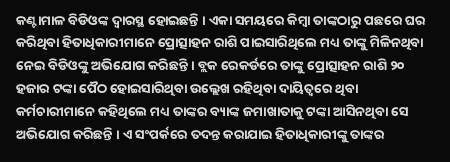କଣ୍ଟାମାଳ ବିଡିଓଙ୍କ ଦ୍ୱାରସ୍ଥ ହୋଇଛନ୍ତି । ଏକା ସମୟରେ କିମ୍ବା ତାଙ୍କଠାରୁ ପଛରେ ଘର କରିଥିବା ହିତାଧିକାରୀମାନେ ପ୍ରୋତ୍ସାହନ ରାଶି ପାଇସାରିଥିଲେ ମଧ୍ୟ ତାଙ୍କୁ ମିଳିନଥିବା ନେଇ ବିଡିଓଙ୍କୁ ଅଭିଯୋଗ କରିଛନ୍ତି । ବ୍ଲକ ରେକର୍ଡରେ ତାଙ୍କୁ ପ୍ରୋତ୍ସାହନ ରାଶି ୨୦ ହଜାର ଟଙ୍କା ପୈଠ ହୋଇସାରିଥିବା ଉଲ୍ଲେଖ ରହିଥିବା ଦାୟିତ୍ୱରେ ଥିବା କର୍ମଚାରୀମାନେ କହିଥିଲେ ମଧ୍ୟ ତାଙ୍କର ବ୍ୟାଙ୍କ ଜମାଖାତାକୁ ଟଙ୍କା ଆସିନଥିବା ସେ ଅଭିଯୋଗ କରିଛନ୍ତି । ଏ ସଂପର୍କରେ ତଦନ୍ତ କରାଯାଇ ହିତାଧିକାରୀଙ୍କୁ ତାଙ୍କର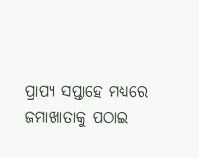ପ୍ରାପ୍ୟ ସପ୍ତାହେ ମଧ୍ୟରେ ଜମାଖାତାକୁ ପଠାଇ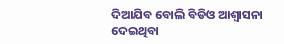ଦିଆଯିବ ବୋଲି ବିଡିଓ ଆଶ୍ୱାସନା ଦେଇଥିବା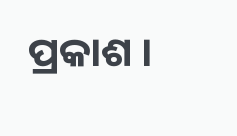ପ୍ରକାଶ ।